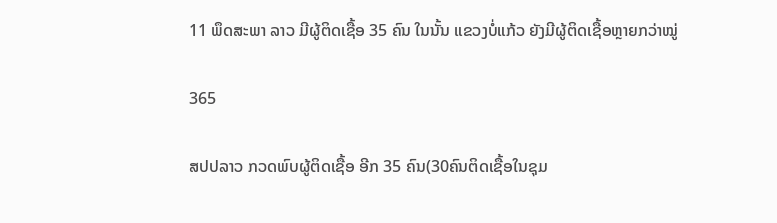11 ພຶດສະພາ ລາວ ມີຜູ້ຕິດເຊື້ອ 35 ຄົນ ໃນນັ້ນ ແຂວງບໍ່ແກ້ວ ຍັງມີຜູ້ຕິດເຊື້ອຫຼາຍກວ່າໝູ່

365

ສປປລາວ ກວດພົບຜູ້ຕິດເຊື້ອ ອີກ 35 ຄົນ(30ຄົນຕິດເຊື້ອໃນຊຸມ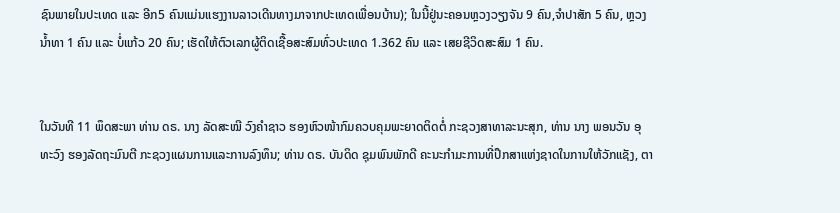ຊົນພາຍໃນປະເທດ ແລະ ອີກ5 ຄົນແມ່ນແຮງງານລາວເດີນທາງມາຈາກປະເທດເພື່ອນບ້ານ); ໃນນີ້ຢູ່ນະຄອນຫຼວງວຽງຈັນ 9 ຄົນ,ຈຳປາສັກ 5 ຄົນ, ຫຼວງນໍ້າທາ 1 ຄົນ ແລະ ບໍ່ແກ້ວ 20 ຄົນ; ເຮັດໃຫ້ຕົວເລກຜູ້ຕິດເຊື້ອສະສົມທົ່ວປະເທດ 1.362 ຄົນ ແລະ ເສຍຊີວິດສະສົມ 1 ຄົນ.


ໃນວັນທີ 11 ພຶດສະພາ ທ່ານ ດຣ. ນາງ ລັດສະໝີ ວົງຄຳຊາວ ຮອງຫົວໜ້າກົມຄວບຄຸມພະຍາດຕິດຕໍ່ ກະຊວງສາທາລະນະສຸກ, ທ່ານ ນາງ ພອນວັນ ອຸທະວົງ ຮອງລັດຖະມົນຕີ ກະຊວງແຜນການແລະການລົງທຶນ; ທ່ານ ດຣ. ບັນດິດ ຊຸມພົນພັກດີ ຄະນະກຳມະການທີ່ປຶກສາແຫ່ງຊາດໃນການໃຫ້ວັກແຊັງ, ຕາ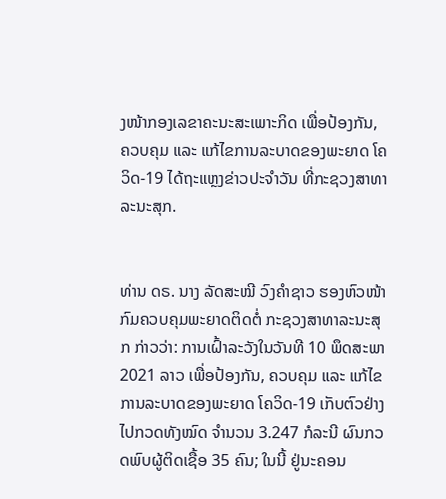ງໜ້າກອງເລຂາຄະນະສະເພາະກິດ ເພື່ອປ້ອງກັນ, ຄວບຄຸມ ແລະ ແກ້ໄຂການລະບາດຂອງພະຍາດ ໂຄວິດ-19 ໄດ້ຖະແຫຼງຂ່າວປະຈຳວັນ ທີ່ກະຊວງສາທາລະນະສຸກ.


ທ່ານ ດຣ. ນາງ ລັດສະໝີ ວົງຄຳຊາວ ຮອງຫົວໜ້າກົມຄວບຄຸມພະຍາດຕິດຕໍ່ ກະຊວງສາທາລະນະສຸກ ກ່າວວ່າ: ການເຝົ້າລະວັງໃນວັນທີ 10 ພຶດສະພາ 2021 ລາວ ເພື່ອປ້ອງກັນ, ຄວບຄຸມ ແລະ ແກ້ໄຂການລະບາດຂອງພະຍາດ ໂຄວິດ-19 ເກັບຕົວຢ່າງໄປກວດທັງໝົດ ຈຳນວນ 3.247 ກໍລະນີ ຜົນກວດພົບຜູ້ຕິດເຊື້ອ 35 ຄົນ; ໃນນີ້ ຢູ່ນະຄອນ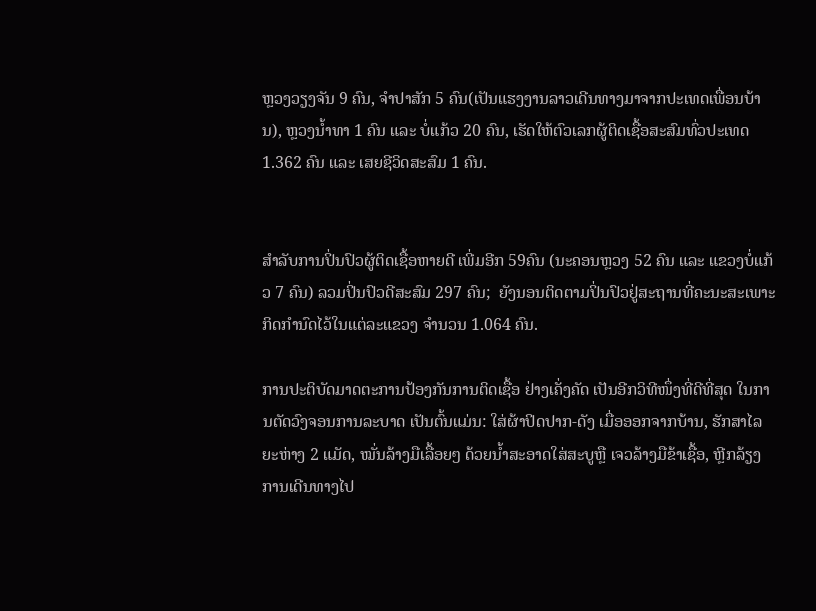ຫຼວງວຽງຈັນ 9 ຄົນ, ຈຳປາສັກ 5 ຄົນ(ເປັນແຮງງານລາວເດີນທາງມາຈາກປະເທດເພື່ອນບ້ານ), ຫຼວງນໍ້າທາ 1 ຄົນ ແລະ ບໍ່ແກ້ວ 20 ຄົນ, ເຮັດໃຫ້ຕົວເລກຜູ້ຕິດເຊື້ອສະສົມທົ່ວປະເທດ 1.362 ຄົນ ແລະ ເສຍຊີວິດສະສົມ 1 ຄົນ.


ສຳລັບການປິ່ນປົວຜູ້ຕິດເຊື້ອຫາຍດີ ເພີ່ມອີກ 59ຄົນ (ນະຄອນຫຼວງ 52 ຄົນ ແລະ ແຂວງບໍ່ແກ້ວ 7 ຄົນ) ລວມປິ່ນປົວດີສະສົມ 297 ຄົນ;  ຍັງນອນຕິດຕາມປິ່ນປົວຢູ່ສະຖານທີ່ຄະນະສະເພາະກິດກຳນົດໄວ້ໃນແຕ່ລະແຂວງ ຈຳນວນ 1.064 ຄົນ.

ການປະຕິບັດມາດຕະການປ້ອງກັນການຕິດເຊື້ອ ຢ່າງເຄັ່ງຄັດ ເປັນອີກວິທີໜຶ່ງທີ່ດີທີ່ສຸດ ໃນການຕັດວົງຈອນການລະບາດ ເປັນຕົ້ນແມ່ນ: ໃສ່ຜ້າປິດປາກ-ດັງ ເມື່ອອອກຈາກບ້ານ, ຮັກສາໄລຍະຫ່າງ 2 ແມັດ, ໝັ່ນລ້າງມືເລື້ອຍໆ ດ້ວຍນ້ຳສະອາດໃສ່ສະບູຫຼື ເຈວລ້າງມືຂ້າເຊື້ອ, ຫຼີກລ້ຽງການເດີນທາງໄປ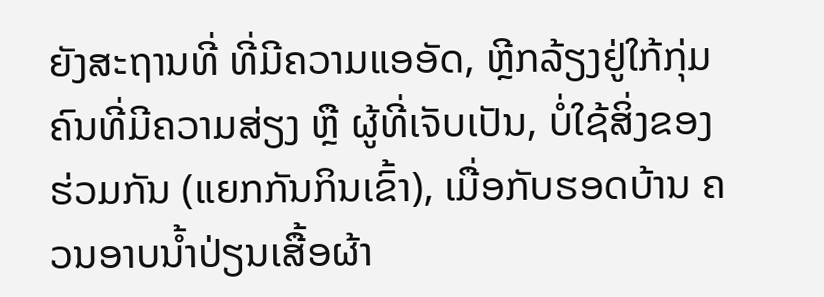ຍັງສະຖານທີ່ ທີ່ມີຄວາມແອອັດ, ຫຼີກລ້ຽງຢູ່ໃກ້ກຸ່ມຄົນທີ່ມີຄວາມສ່ຽງ ຫຼື ຜູ້ທີ່ເຈັບເປັນ, ບໍ່ໃຊ້ສິ່ງຂອງຮ່ວມກັນ (ແຍກກັນກິນເຂົ້າ), ເມື່ອກັບຮອດບ້ານ ຄວນອາບນ້ຳປ່ຽນເສື້ອຜ້າ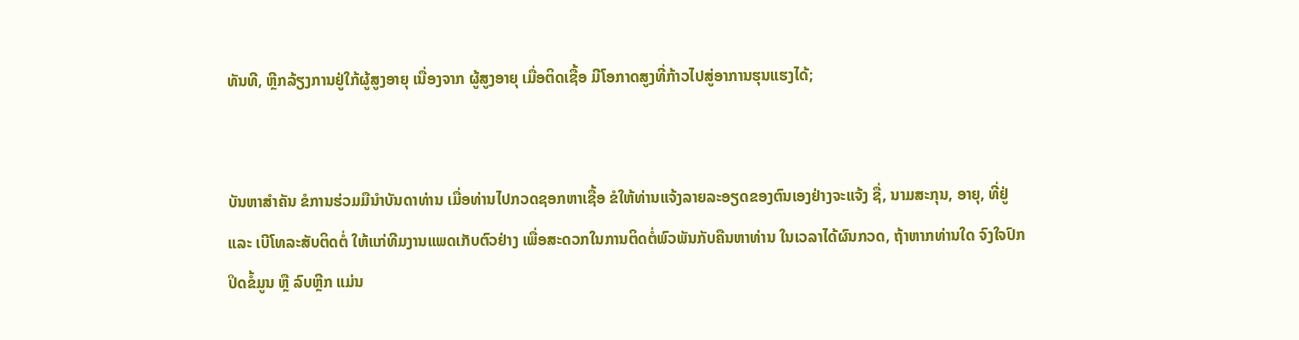ທັນທີ, ຫຼີກລ້ຽງການຢູ່ໃກ້ຜູ້ສູງອາຍຸ ເນື່ອງຈາກ ຜູ້ສູງອາຍຸ ເມື່ອຕິດເຊື້ອ ມີໂອກາດສູງທີ່ກ້າວໄປສູ່ອາການຮຸນແຮງໄດ້;


ບັນຫາສຳຄັນ ຂໍການຮ່ວມມືນຳບັນດາທ່ານ ເມື່ອທ່ານໄປກວດຊອກຫາເຊື້ອ ຂໍໃຫ້ທ່ານແຈ້ງລາຍລະອຽດຂອງຕົນເອງຢ່າງຈະແຈ້ງ ຊື່, ນາມສະກຸນ, ອາຍຸ, ທີ່ຢູ່ ແລະ ເບີໂທລະສັບຕິດຕໍ່ ໃຫ້ແກ່ທີມງານແພດເກັບຕົວຢ່າງ ເພື່ອສະດວກໃນການຕິດຕໍ່ພົວພັນກັບຄືນຫາທ່ານ ໃນເວລາໄດ້ຜົນກວດ, ຖ້າຫາກທ່ານໃດ ຈົງໃຈປົກປິດຂໍ້ມູນ ຫຼື ລົບຫຼີກ ແມ່ນ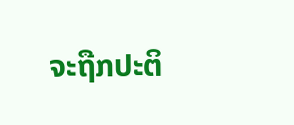ຈະຖືກປະຕິ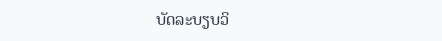ບັດລະບຽບວິ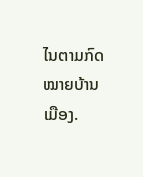ໄນຕາມກົດໝາຍບ້ານເມືອງ.